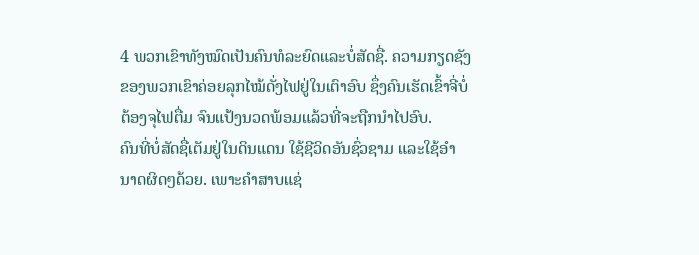4 ພວກເຂົາທັງໝົດເປັນຄົນທໍລະຍົດແລະບໍ່ສັດຊື່. ຄວາມກຽດຊັງຂອງພວກເຂົາຄ່ອຍລຸກໄໝ້ດັ່ງໄຟຢູ່ໃນເຕົາອົບ ຊຶ່ງຄົນເຮັດເຂົ້າຈີ່ບໍ່ຕ້ອງຈຸໄຟຕື່ມ ຈົນແປ້ງນວດພ້ອມແລ້ວທີ່ຈະຖືກນຳໄປອົບ.
ຄົນທີ່ບໍ່ສັດຊື່ເຕັມຢູ່ໃນດິນແດນ ໃຊ້ຊີວິດອັນຊົ່ວຊາມ ແລະໃຊ້ອຳນາດຜິດໆດ້ວຍ. ເພາະຄຳສາບແຊ່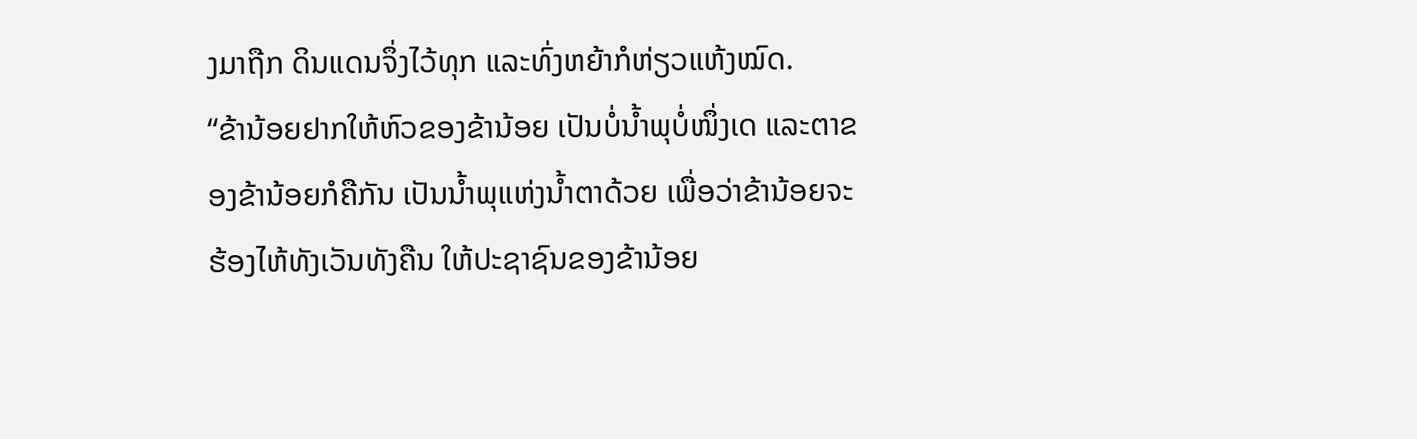ງມາຖືກ ດິນແດນຈຶ່ງໄວ້ທຸກ ແລະທົ່ງຫຍ້າກໍຫ່ຽວແຫ້ງໝົດ.
“ຂ້ານ້ອຍຢາກໃຫ້ຫົວຂອງຂ້ານ້ອຍ ເປັນບໍ່ນໍ້າພຸບໍ່ໜຶ່ງເດ ແລະຕາຂອງຂ້ານ້ອຍກໍຄືກັນ ເປັນນໍ້າພຸແຫ່ງນໍ້າຕາດ້ວຍ ເພື່ອວ່າຂ້ານ້ອຍຈະຮ້ອງໄຫ້ທັງເວັນທັງຄືນ ໃຫ້ປະຊາຊົນຂອງຂ້ານ້ອຍ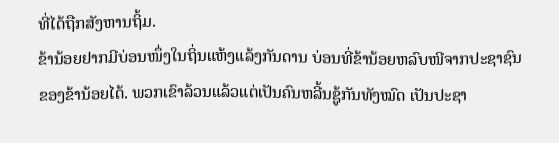ທີ່ໄດ້ຖືກສັງຫານຖິ້ມ.
ຂ້ານ້ອຍຢາກມີບ່ອນໜຶ່ງໃນຖິ່ນແຫ້ງແລ້ງກັນດານ ບ່ອນທີ່ຂ້ານ້ອຍຫລົບໜີຈາກປະຊາຊົນຂອງຂ້ານ້ອຍໄດ້. ພວກເຂົາລ້ວນແລ້ວແຕ່ເປັນຄົນຫລີ້ນຊູ້ກັນທັງໝົດ ເປັນປະຊາ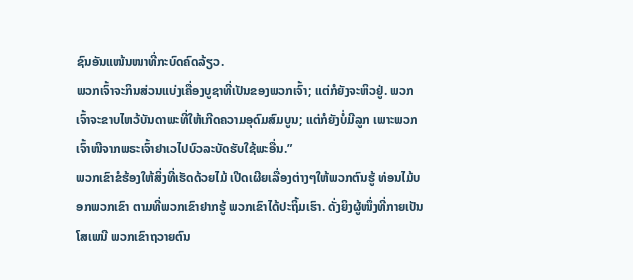ຊົນອັນແໜ້ນໜາທີ່ກະບົດຄົດລ້ຽວ.
ພວກເຈົ້າຈະກິນສ່ວນແບ່ງເຄື່ອງບູຊາທີ່ເປັນຂອງພວກເຈົ້າ; ແຕ່ກໍຍັງຈະຫິວຢູ່. ພວກເຈົ້າຈະຂາບໄຫວ້ບັນດາພະທີ່ໃຫ້ເກີດຄວາມອຸດົມສົມບູນ; ແຕ່ກໍຍັງບໍ່ມີລູກ ເພາະພວກເຈົ້າໜີຈາກພຣະເຈົ້າຢາເວໄປບົວລະບັດຮັບໃຊ້ພະອື່ນ.”
ພວກເຂົາຂໍຮ້ອງໃຫ້ສິ່ງທີ່ເຮັດດ້ວຍໄມ້ ເປີດເຜີຍເລື່ອງຕ່າງໆໃຫ້ພວກຕົນຮູ້ ທ່ອນໄມ້ບອກພວກເຂົາ ຕາມທີ່ພວກເຂົາຢາກຮູ້ ພວກເຂົາໄດ້ປະຖິ້ມເຮົາ. ດັ່ງຍິງຜູ້ໜຶ່ງທີ່ກາຍເປັນໂສເພນີ ພວກເຂົາຖວາຍຕົນ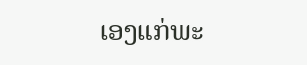ເອງແກ່ພະ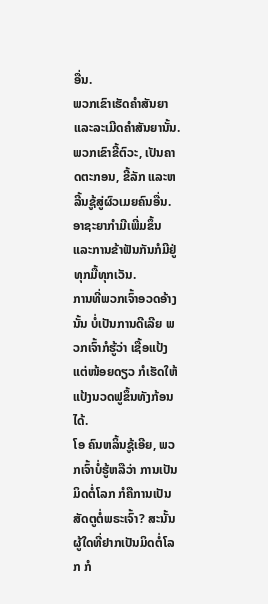ອື່ນ.
ພວກເຂົາເຮັດຄຳສັນຍາແລະລະເມີດຄຳສັນຍານັ້ນ. ພວກເຂົາຂີ້ຕົວະ, ເປັນຄາດຕະກອນ, ຂີ້ລັກ ແລະຫລີ້ນຊູ້ສູ່ຜົວເມຍຄົນອື່ນ. ອາຊະຍາກຳມີເພີ່ມຂຶ້ນ ແລະການຂ້າຟັນກັນກໍມີຢູ່ທຸກມື້ທຸກເວັນ.
ການທີ່ພວກເຈົ້າອວດອ້າງນັ້ນ ບໍ່ເປັນການດີເລີຍ ພວກເຈົ້າກໍຮູ້ວ່າ ເຊື້ອແປ້ງແຕ່ໜ້ອຍດຽວ ກໍເຮັດໃຫ້ແປ້ງນວດຟູຂຶ້ນທັງກ້ອນໄດ້.
ໂອ ຄົນຫລິ້ນຊູ້ເອີຍ, ພວກເຈົ້າບໍ່ຮູ້ຫລືວ່າ ການເປັນມິດຕໍ່ໂລກ ກໍຄືການເປັນສັດຕູຕໍ່ພຣະເຈົ້າ? ສະນັ້ນ ຜູ້ໃດທີ່ຢາກເປັນມິດຕໍ່ໂລກ ກໍ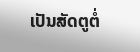ເປັນສັດຕູຕໍ່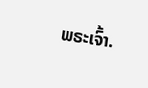ພຣະເຈົ້າ.